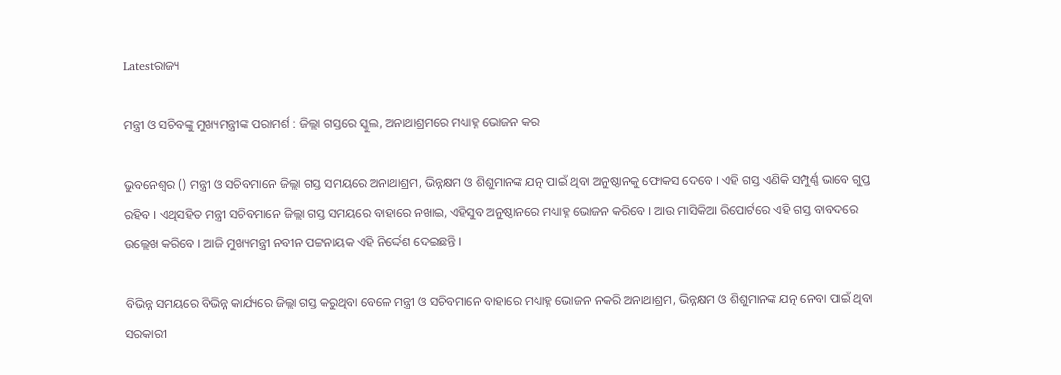Latestରାଜ୍ୟ

ମନ୍ତ୍ରୀ ଓ ସଚିବଙ୍କୁ ମୁଖ୍ୟମନ୍ତ୍ରୀଙ୍କ ପରାମର୍ଶ : ଜିଲ୍ଲା ଗସ୍ତରେ ସ୍କୁଲ, ଅନାଥାଶ୍ରମରେ ମଧ୍ୟାହ୍ନ ଭୋଜନ କର

ଭୁବନେଶ୍ବର () ମନ୍ତ୍ରୀ ଓ ସଚିବମାନେ ଜିଲ୍ଲା ଗସ୍ତ ସମୟରେ ଅନାଥାଶ୍ରମ, ଭିନ୍ନକ୍ଷମ ଓ ଶିଶୁମାନଙ୍କ ଯତ୍ନ ପାଇଁ ଥିବା ଅନୁଷ୍ଠାନକୁ ଫୋକସ ଦେବେ । ଏହି ଗସ୍ତ ଏଣିକି ସମ୍ପୁର୍ଣ୍ଣ ଭାବେ ଗୁପ୍ତ ରହିବ । ଏଥିସହିତ ମନ୍ତ୍ରୀ ସଚିବମାନେ ଜିଲ୍ଲା ଗସ୍ତ ସମୟରେ ବାହାରେ ନଖାଇ, ଏହିସୁବ ଅନୁଷ୍ଠାନରେ ମଧ୍ୟାହ୍ନ ଭୋଜନ କରିବେ । ଆଉ ମାସିକିଆ ରିପୋର୍ଟରେ ଏହି ଗସ୍ତ ବାବଦରେ ଉଲ୍ଲେଖ କରିବେ । ଆଜି ମୁଖ୍ୟମନ୍ତ୍ରୀ ନବୀନ ପଟ୍ଟନାୟକ ଏହି ନିର୍ଦ୍ଦେଶ ଦେଇଛନ୍ତି ।

ବିଭିନ୍ନ ସମୟରେ ବିଭିନ୍ନ କାର୍ଯ୍ୟରେ ଜିଲ୍ଲା ଗସ୍ତ କରୁଥିବା ବେଳେ ମନ୍ତ୍ରୀ ଓ ସଚିବମାନେ ବାହାରେ ମଧ୍ୟାହ୍ନ ଭୋଜନ ନକରି ଅନାଥାଶ୍ରମ, ଭିନ୍ନକ୍ଷମ ଓ ଶିଶୁମାନଙ୍କ ଯତ୍ନ ନେବା ପାଇଁ ଥିବା ସରକାରୀ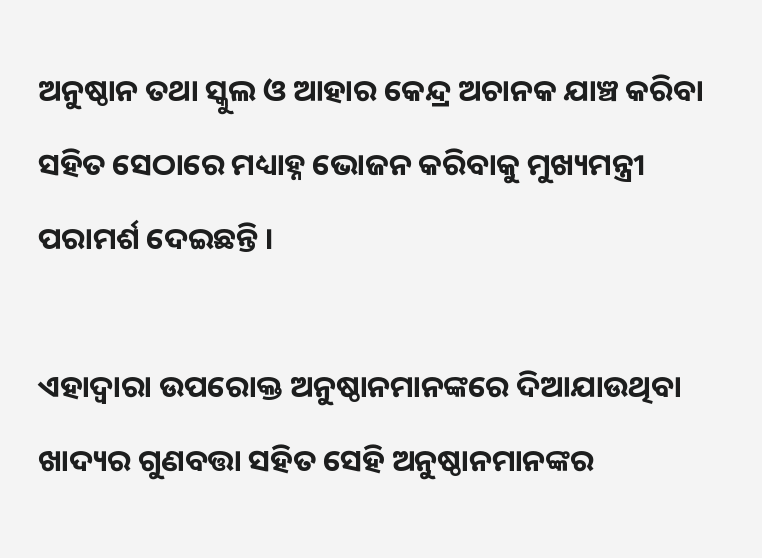ଅନୁଷ୍ଠାନ ତଥା ସ୍କୁଲ ଓ ଆହାର କେନ୍ଦ୍ର ଅଚାନକ ଯାଞ୍ଚ କରିବା ସହିତ ସେଠାରେ ମଧ୍ୟାହ୍ନ ଭୋଜନ କରିବାକୁ ମୁଖ୍ୟମନ୍ତ୍ରୀ ପରାମର୍ଶ ଦେଇଛନ୍ତି ।

ଏହାଦ୍ବାରା ଉପରୋକ୍ତ ଅନୁଷ୍ଠାନମାନଙ୍କରେ ଦିଆଯାଉଥିବା ଖାଦ୍ୟର ଗୁଣବତ୍ତା ସହିତ ସେହି ଅନୁଷ୍ଠାନମାନଙ୍କର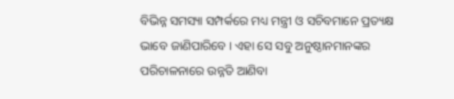ବିଭିନ୍ନ ସମସ୍ୟା ସମ୍ପର୍କରେ ମଧ୍ୟ ମନ୍ତ୍ରୀ ଓ ସଚିବମାନେ ପ୍ରତ୍ୟକ୍ଷ ଭାବେ ଜାଣିପାରିବେ । ଏହା ସେ ସବୁ ଅନୁଷ୍ଠାନମାନଙ୍କର ପରିଚାଳନାରେ ଉନ୍ନତି ଆଣିବା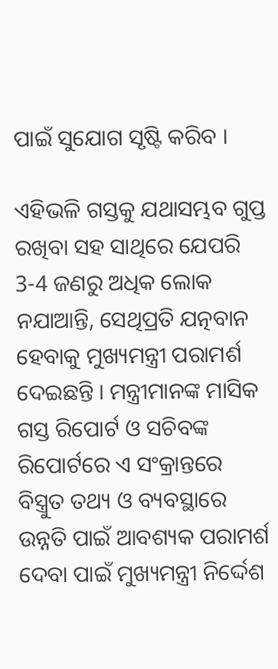ପାଇଁ ସୁଯୋଗ ସୃଷ୍ଟି କରିବ ।

ଏହିଭଳି ଗସ୍ତକୁ ଯଥାସମ୍ଭବ ଗୁପ୍ତ ରଖିବା ସହ ସାଥିରେ ଯେପରି 3-4 ଜଣରୁ ଅଧିକ ଲୋକ ନଯାଆନ୍ତି, ସେଥିପ୍ରତି ଯତ୍ନବାନ ହେବାକୁ ମୁଖ୍ୟମନ୍ତ୍ରୀ ପରାମର୍ଶ ଦେଇଛନ୍ତି । ମନ୍ତ୍ରୀମାନଙ୍କ ମାସିକ ଗସ୍ତ ରିପୋର୍ଟ ଓ ସଚିବଙ୍କ ରିପୋର୍ଟରେ ଏ ସଂକ୍ରାନ୍ତରେ ବିସ୍ତ୍ରୁତ ତଥ୍ୟ ଓ ବ୍ୟବସ୍ଥାରେ ଉନ୍ନତି ପାଇଁ ଆବଶ୍ୟକ ପରାମର୍ଶ ଦେବା ପାଇଁ ମୁଖ୍ୟମନ୍ତ୍ରୀ ନିର୍ଦ୍ଦେଶ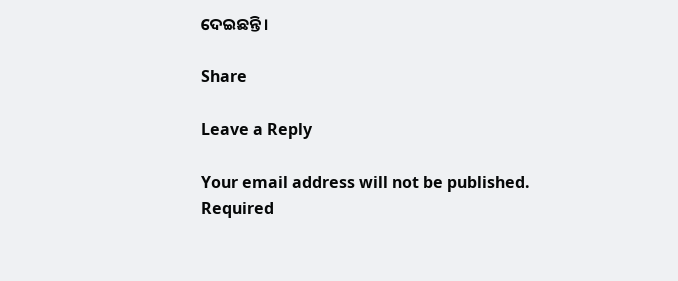ଦେଇଛନ୍ତି ।

Share

Leave a Reply

Your email address will not be published. Required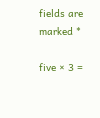fields are marked *

five × 3 =